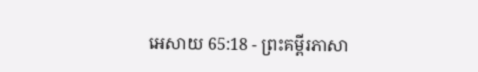អេសាយ 65:18 - ព្រះគម្ពីរភាសា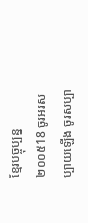ខ្មែរបច្ចុប្បន្ន ២០០៥18 ចូរអរសប្បាយឡើង ចូរសប្បា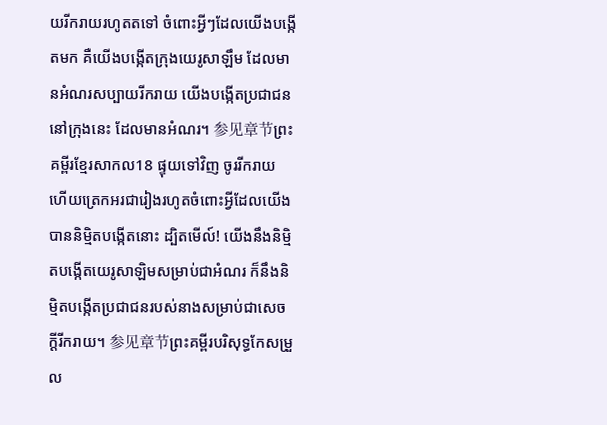យរីករាយរហូតតទៅ ចំពោះអ្វីៗដែលយើងបង្កើតមក គឺយើងបង្កើតក្រុងយេរូសាឡឹម ដែលមានអំណរសប្បាយរីករាយ យើងបង្កើតប្រជាជននៅក្រុងនេះ ដែលមានអំណរ។ 参见章节ព្រះគម្ពីរខ្មែរសាកល18 ផ្ទុយទៅវិញ ចូររីករាយ ហើយត្រេកអរជារៀងរហូតចំពោះអ្វីដែលយើងបាននិម្មិតបង្កើតនោះ ដ្បិតមើល៍! យើងនឹងនិម្មិតបង្កើតយេរូសាឡិមសម្រាប់ជាអំណរ ក៏នឹងនិម្មិតបង្កើតប្រជាជនរបស់នាងសម្រាប់ជាសេចក្ដីរីករាយ។ 参见章节ព្រះគម្ពីរបរិសុទ្ធកែសម្រួល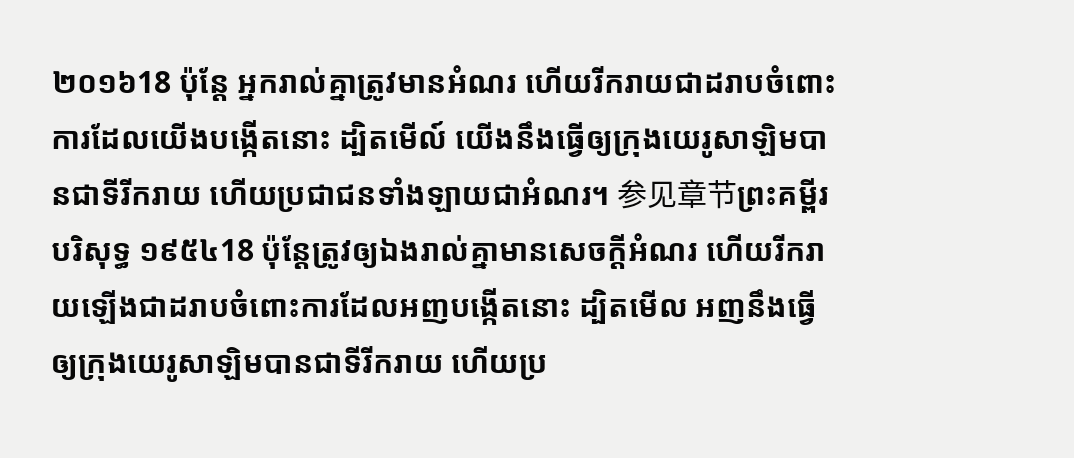២០១៦18 ប៉ុន្តែ អ្នករាល់គ្នាត្រូវមានអំណរ ហើយរីករាយជាដរាបចំពោះការដែលយើងបង្កើតនោះ ដ្បិតមើល៍ យើងនឹងធ្វើឲ្យក្រុងយេរូសាឡិមបានជាទីរីករាយ ហើយប្រជាជនទាំងឡាយជាអំណរ។ 参见章节ព្រះគម្ពីរបរិសុទ្ធ ១៩៥៤18 ប៉ុន្តែត្រូវឲ្យឯងរាល់គ្នាមានសេចក្ដីអំណរ ហើយរីករាយឡើងជាដរាបចំពោះការដែលអញបង្កើតនោះ ដ្បិតមើល អញនឹងធ្វើឲ្យក្រុងយេរូសាឡិមបានជាទីរីករាយ ហើយប្រ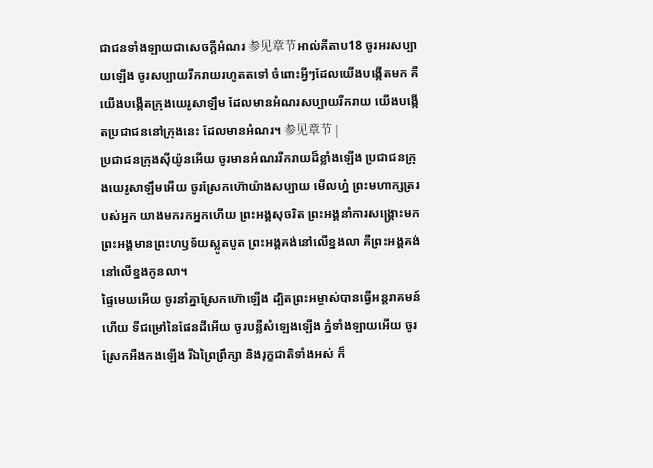ជាជនទាំងឡាយជាសេចក្ដីអំណរ 参见章节អាល់គីតាប18 ចូរអរសប្បាយឡើង ចូរសប្បាយរីករាយរហូតតទៅ ចំពោះអ្វីៗដែលយើងបង្កើតមក គឺយើងបង្កើតក្រុងយេរូសាឡឹម ដែលមានអំណរសប្បាយរីករាយ យើងបង្កើតប្រជាជននៅក្រុងនេះ ដែលមានអំណរ។ 参见章节 |
ប្រជាជនក្រុងស៊ីយ៉ូនអើយ ចូរមានអំណររីករាយដ៏ខ្លាំងឡើង ប្រជាជនក្រុងយេរូសាឡឹមអើយ ចូរស្រែកហ៊ោយ៉ាងសប្បាយ មើលហ្ន៎ ព្រះមហាក្សត្ររបស់អ្នក យាងមករកអ្នកហើយ ព្រះអង្គសុចរិត ព្រះអង្គនាំការសង្គ្រោះមក ព្រះអង្គមានព្រះហឫទ័យស្លូតបូត ព្រះអង្គគង់នៅលើខ្នងលា គឺព្រះអង្គគង់នៅលើខ្នងកូនលា។
ផ្ទៃមេឃអើយ ចូរនាំគ្នាស្រែកហ៊ោឡើង ដ្បិតព្រះអម្ចាស់បានធ្វើអន្តរាគមន៍ហើយ ទីជម្រៅនៃផែនដីអើយ ចូរបន្លឺសំឡេងឡើង ភ្នំទាំងឡាយអើយ ចូរស្រែកអឺងកងឡើង រីឯព្រៃព្រឹក្សា និងរុក្ខជាតិទាំងអស់ ក៏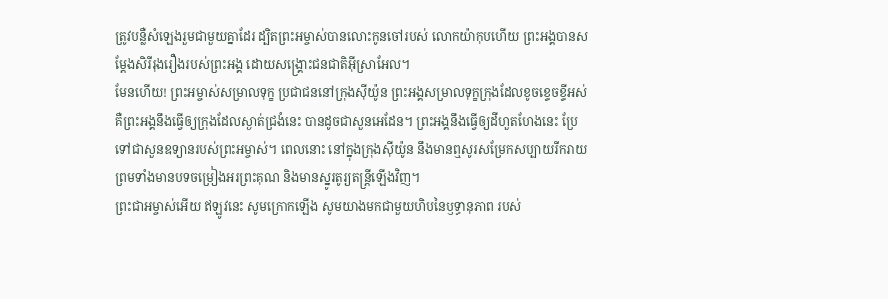ត្រូវបន្លឺសំឡេងរួមជាមួយគ្នាដែរ ដ្បិតព្រះអម្ចាស់បានលោះកូនចៅរបស់ លោកយ៉ាកុបហើយ ព្រះអង្គបានសម្តែងសិរីរុងរឿងរបស់ព្រះអង្គ ដោយសង្គ្រោះជនជាតិអ៊ីស្រាអែល។
មែនហើយ! ព្រះអម្ចាស់សម្រាលទុក្ខ ប្រជាជននៅក្រុងស៊ីយ៉ូន ព្រះអង្គសម្រាលទុក្ខក្រុងដែលខូចខ្ទេចខ្ទីអស់ គឺព្រះអង្គនឹងធ្វើឲ្យក្រុងដែលស្ងាត់ជ្រងំនេះ បានដូចជាសួនអេដែន។ ព្រះអង្គនឹងធ្វើឲ្យដីហួតហែងនេះ ប្រែទៅជាសួនឧទ្យានរបស់ព្រះអម្ចាស់។ ពេលនោះ នៅក្នុងក្រុងស៊ីយ៉ូន នឹងមានឮសូរសម្រែកសប្បាយរីករាយ ព្រមទាំងមានបទចម្រៀងអរព្រះគុណ និងមានស្នូរតូរ្យតន្ត្រីឡើងវិញ។
ព្រះជាអម្ចាស់អើយ ឥឡូវនេះ សូមក្រោកឡើង សូមយាងមកជាមួយហិបនៃឫទ្ធានុភាព របស់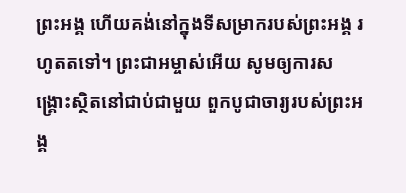ព្រះអង្គ ហើយគង់នៅក្នុងទីសម្រាករបស់ព្រះអង្គ រហូតតទៅ។ ព្រះជាអម្ចាស់អើយ សូមឲ្យការសង្គ្រោះស្ថិតនៅជាប់ជាមួយ ពួកបូជាចារ្យរបស់ព្រះអង្គ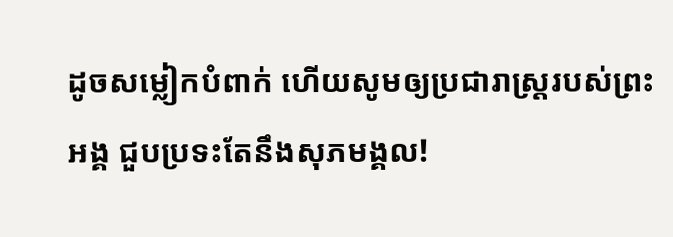ដូចសម្លៀកបំពាក់ ហើយសូមឲ្យប្រជារាស្ត្ររបស់ព្រះអង្គ ជួបប្រទះតែនឹងសុភមង្គល!